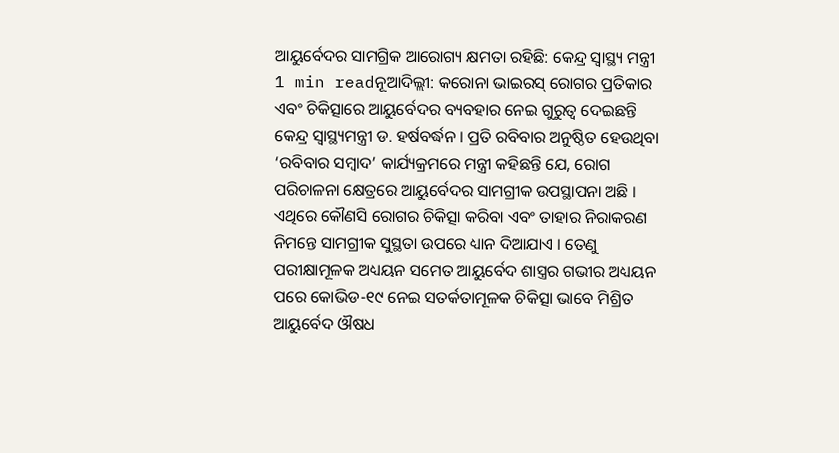ଆୟୁର୍ବେଦର ସାମଗ୍ରିକ ଆରୋଗ୍ୟ କ୍ଷମତା ରହିଛି: କେନ୍ଦ୍ର ସ୍ୱାସ୍ଥ୍ୟ ମନ୍ତ୍ରୀ
1 min readନୂଆଦିଲ୍ଲୀ: କରୋନା ଭାଇରସ୍ ରୋଗର ପ୍ରତିକାର ଏବଂ ଚିକିତ୍ସାରେ ଆୟୁର୍ବେଦର ବ୍ୟବହାର ନେଇ ଗୁରୁତ୍ୱ ଦେଇଛନ୍ତି କେନ୍ଦ୍ର ସ୍ୱାସ୍ଥ୍ୟମନ୍ତ୍ରୀ ଡ. ହର୍ଷବର୍ଦ୍ଧନ । ପ୍ରତି ରବିବାର ଅନୁଷ୍ଠିତ ହେଉଥିବା ‘ରବିବାର ସମ୍ୱାଦ’ କାର୍ଯ୍ୟକ୍ରମରେ ମନ୍ତ୍ରୀ କହିଛନ୍ତି ଯେ, ରୋଗ ପରିଚାଳନା କ୍ଷେତ୍ରରେ ଆୟୁର୍ବେଦର ସାମଗ୍ରୀକ ଉପସ୍ଥାପନା ଅଛି । ଏଥିରେ କୌଣସି ରୋଗର ଚିକିତ୍ସା କରିବା ଏବଂ ତାହାର ନିରାକରଣ ନିମନ୍ତେ ସାମଗ୍ରୀକ ସୁସ୍ଥତା ଉପରେ ଧ୍ୟାନ ଦିଆଯାଏ । ତେଣୁ ପରୀକ୍ଷାମୂଳକ ଅଧ୍ୟୟନ ସମେତ ଆୟୁର୍ବେଦ ଶାସ୍ତ୍ରର ଗଭୀର ଅଧ୍ୟୟନ ପରେ କୋଭିଡ-୧୯ ନେଇ ସତର୍କତାମୂଳକ ଚିକିତ୍ସା ଭାବେ ମିଶ୍ରିତ ଆୟୁର୍ବେଦ ଔଷଧ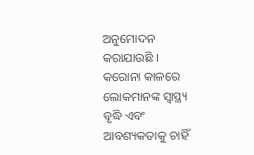ଅନୁମୋଦନ କରାଯାଉଛି ।
କରୋନା କାଳରେ ଲୋକମାନଙ୍କ ସ୍ୱାସ୍ଥ୍ୟ ବୃଦ୍ଧି ଏବଂ ଆବଶ୍ୟକତାକୁ ଚାହିଁ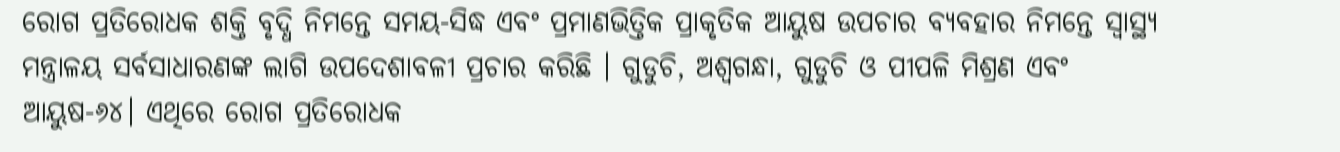ରୋଗ ପ୍ରତିରୋଧକ ଶକ୍ତି ବୃଦ୍ଧି ନିମନ୍ତେ ସମୟ-ସିଦ୍ଧ ଏବଂ ପ୍ରମାଣଭିତ୍ତିକ ପ୍ରାକୃତିକ ଆୟୁଷ ଉପଚାର ବ୍ୟବହାର ନିମନ୍ତେ ସ୍ୱାସ୍ଥ୍ୟ ମନ୍ତ୍ରାଳୟ ସର୍ବସାଧାରଣଙ୍କ ଲାଗି ଉପଦେଶାବଳୀ ପ୍ରଚାର କରିଛି । ଗୁଡୁଚି, ଅଶ୍ୱଗନ୍ଧା, ଗୁଡୁଚି ଓ ପୀପଳି ମିଶ୍ରଣ ଏବଂ ଆୟୁଷ-୬୪। ଏଥିରେ ରୋଗ ପ୍ରତିରୋଧକ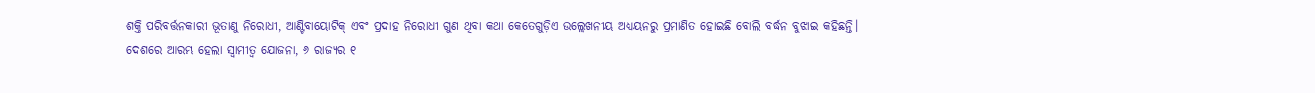ଶକ୍ତି ପରିବର୍ତ୍ତନକାରୀ ଭୂତାଣୁ ନିରୋଧୀ, ଆଣ୍ଟିବାୟୋଟିକ୍ ଏବଂ ପ୍ରଦାହ ନିରୋଧୀ ଗୁଣ ଥିବା କଥା କେତେଗୁଡ଼ିଏ ଉଲ୍ଲେଖନୀୟ ଅଧ୍ୟୟନରୁ ପ୍ରମାଣିତ ହୋଇଛି ବୋଲି ବର୍ଦ୍ଧନ ବୁଝାଇ କହିଛନ୍ତି।
ଦେଶରେ ଆରମ୍ଭ ହେଲା ସ୍ୱାମୀତ୍ୱ ଯୋଜନା, ୬ ରାଜ୍ୟର ୧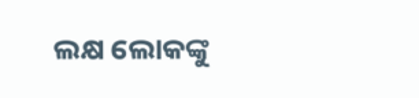ଲକ୍ଷ ଲୋକଙ୍କୁ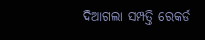ଦିଆଗଲା ସମ୍ପତ୍ତି ରେକର୍ଡ